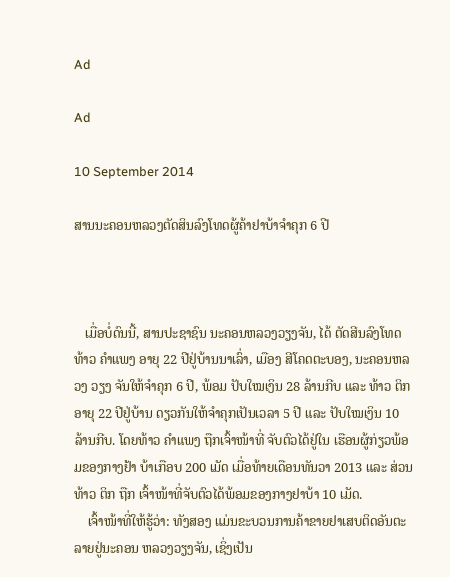Ad

Ad

10 September 2014

ສານນະຄອນຫລວງຕັດສິນລົງໂທດຜູ້ຄ້າຢາບ້າຈຳຄຸກ 6 ປີ



   ເມື່ອບໍ່ດົນນີ້, ສານປະຊາຊົນ ນະຄອນຫລວງວຽງຈັນ, ໄດ້ ຕັດສີນລົງໂທດທ້າວ ຄຳແພງ ອາຍຸ 22 ປີຢູ່ບ້ານນາເລົ່າ, ເມືອງ ສີໂຄດຕະບອງ, ນະຄອນຫລວງ ວຽງ ຈັນໃຫ້ຈຳຄຸກ 6 ປີ, ພ້ອມ ປັບໃໝເງິນ 28 ລ້ານກີບ ແລະ ທ້າວ ຕິກ ອາຍຸ 22 ປີຢູ່ບ້ານ ດຽວກັນໃຫ້ຈຳຄຸກເປັນເວລາ 5 ປີ ແລະ ປັບໃໝເງິນ 10 ລ້ານກີບ. ໂດຍທ້າວ ຄຳແພງ ຖືກເຈົ້າໜ້າທີ່ ຈັບຕົວໄດ້ຢູ່ໃນ ເຮືອນຜູ້ກ່ຽວພ້ອມຂອງກາງຢ້າ ບ້າເກືອບ 200 ເມັດ ເມື່ອທ້າຍເດືອນທັນວາ 2013 ແລະ ສ່ວນທ້າວ ຕິກ ຖືກ ເຈົ້າໜ້າທີ່ຈັບຕົວໄດ້ພ້ອມຂອງກາງຢາບ້າ 10 ເມັດ.
    ເຈົ້າໜ້າທີ່ໃຫ້ຮູ້ວ່າ: ທັງສອງ ແມ່ນຂະບວນການຄ້າຂາຍຢາເສບຕິດອັນຕະລາຍຢູ່ນະຄອນ ຫລວງວຽງຈັນ, ເຊິ່ງເປັນ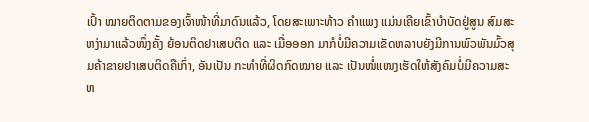ເປົ້າ ໝາຍຕິດຕາມຂອງເຈົ້າໜ້າທີ່ມາດົນແລ້ວ, ໂດຍສະເພາະທ້າວ ຄຳແພງ ແມ່ນເຄີຍເຂົ້າບຳບັດຢູ່ສູນ ສົມສະຫງ່າມາແລ້ວໜຶ່ງຄັ້ງ ຍ້ອນຕິດຢາເສບຕິດ ແລະ ເມື່ອອອກ ມາກໍບໍ່ມີຄວາມເຂັດຫລາບຍັງມີການພົວພັນມົ້ວສຸມຄ້າຂາຍຢາເສບຕິດຄືເກົ່າ, ອັນເປັນ ກະທຳທີ່ຜິດກົດໝາຍ ແລະ ເປັນໜໍ່ແໜງເຮັດໃຫ້ສັງຄົມບໍ່ມີຄວາມສະຫ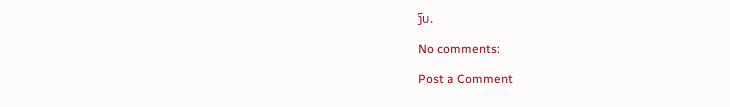ງົບ.

No comments:

Post a Comment